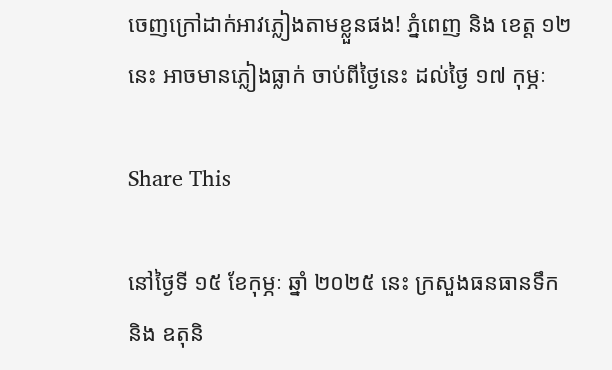ចេញក្រៅដាក់អាវភ្លៀងតាមខ្លួនផង! ភ្នំពេញ និង ខេត្ត ១២ នេះ អាចមានភ្លៀងធ្លាក់ ចាប់ពីថ្ងៃនេះ ដល់ថ្ងៃ ១៧ កុម្ភៈ

Share This

នៅថ្ងៃទី ១៥ ខែកុម្ភៈ ឆ្នាំ ២០២៥ នេះ ក្រសួងធនធានទឹក និង ឧតុនិ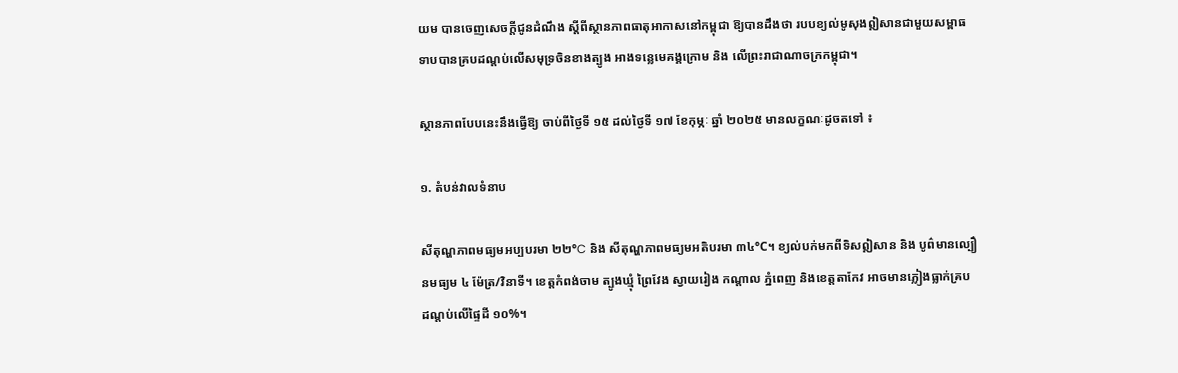យម បានចេញសេចក្ដីជូនដំណឹង ស្តីពីស្ថានភាពធាតុអាកាសនៅកម្ពុជា ឱ្យបានដឹងថា របបខ្យល់មូសុងឦសានជាមួយសម្ពាធទាបបានគ្របដណ្តប់លើសមុទ្រចិនខាងត្បូង អាងទន្លេមេគង្គក្រោម និង លើព្រះរាជាណាចក្រកម្ពុជា។

ស្ថានភាពបែបនេះនឹងធ្វើឱ្យ ចាប់ពីថ្ងៃទី ១៥ ដល់ថ្ងៃទី ១៧ ខែកុម្ភៈ ឆ្នាំ ២០២៥ មានលក្ខណៈដូចតទៅ ៖

១. តំបន់វាលទំនាប

សីតុណ្ហភាពមធ្យមអប្បបរមា ២២°C និង សីតុណ្ហភាពមធ្យមអតិបរមា ៣៤°C។ ខ្យល់បក់មកពីទិសឦសាន និង បូព៌មានល្បឿនមធ្យម ៤ ម៉ែត្រ/វិនាទី។ ខេត្តកំពង់ចាម ត្បូងឃ្មុំ ព្រៃវែង ស្វាយរៀង កណ្តាល ភ្នំពេញ និងខេត្តតាកែវ អាចមានភ្លៀងធ្លាក់គ្រប ដណ្តប់លើផ្ទៃដី ១០%។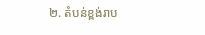២. តំបន់ខ្ពង់រាប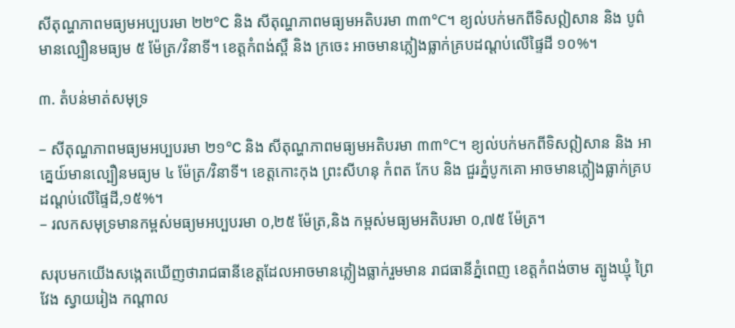សីតុណ្ហភាពមធ្យមអប្បបរមា ២២°C និង សីតុណ្ហភាពមធ្យមអតិបរមា ៣៣°C។ ខ្យល់បក់មកពីទិសឦសាន និង បូព៌ មានល្បឿនមធ្យម ៥ ម៉ែត្រ/វិនាទី។ ខេត្តកំពង់ស្ពឺ និង ក្រចេះ អាចមានភ្លៀងធ្លាក់គ្របដណ្តប់លើផ្ទៃដី ១០%។

៣. តំបន់មាត់សមុទ្រ

– សីតុណ្ហភាពមធ្យមអប្បបរមា ២១°C និង សីតុណ្ហភាពមធ្យមអតិបរមា ៣៣°C។ ខ្យល់បក់មកពីទិសឦសាន និង អាគ្នេយ៍មានល្បឿនមធ្យម ៤ ម៉ែត្រ/វិនាទី។ ខេត្តកោះកុង ព្រះសីហនុ កំពត កែប និង ជួរភ្នំបូកគោ អាចមានភ្លៀងធ្លាក់គ្របដណ្តប់លើផ្ទៃដី,១៥%។
– រលកសមុទ្រមានកម្ពស់មធ្យមអប្បបរមា ០,២៥ ម៉ែត្រ,និង កម្ពស់មធ្យមអតិបរមា ០,៧៥ ម៉ែត្រ។

សរុបមកយើងសង្កេតឃើញថារាជធានីខេត្តដែលអាចមានភ្លៀងធ្លាក់រួមមាន រាជធានីភ្នំពេញ ខេត្តកំពង់ចាម ត្បូងឃ្មុំ ព្រៃវែង ស្វាយរៀង កណ្តាល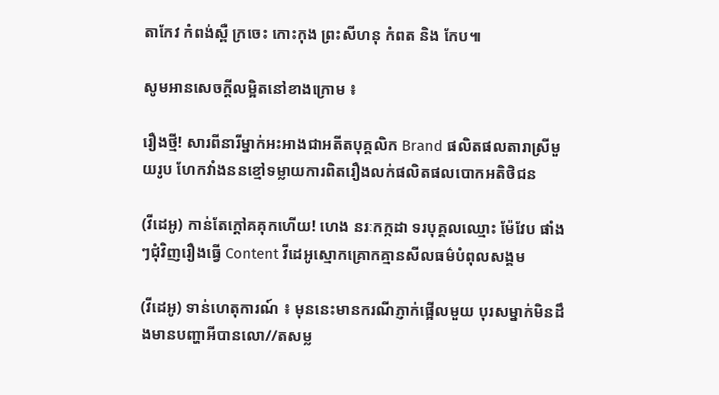តាកែវ កំពង់ស្ពឺ ក្រចេះ កោះកុង ព្រះសីហនុ កំពត និង កែប៕

សូមអានសេចក្ដីលម្អិតនៅខាងក្រោម ៖

រឿងថ្មី! សារពីនារីម្នាក់អះអាងជាអតីតបុគ្គលិក Brand ផលិតផលតារាស្រីមួយរូប ហែកវាំងននខ្មៅទម្លាយការពិតរឿងលក់ផលិតផលបោកអតិថិជន

(វីដេអូ) កាន់តែក្ដៅគគុកហើយ! ហេង នរៈកក្កដា ទរបុគ្គលឈ្មោះ ម៉ែវែប ផាំងៗជុំវិញរឿងធ្វើ Content វីដេអូស្មោកគ្រោកគ្មានសីលធម៌បំពុលសង្គម

(វីដេអូ) ទាន់ហេតុការណ៍ ៖ មុននេះមានករណីភ្ញាក់ផ្អើលមួយ បុរសម្នាក់មិនដឹងមានបញ្ហាអីបានលោ//តសម្ល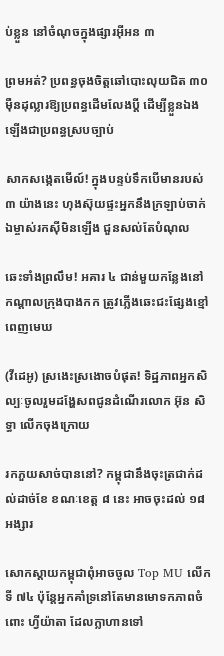ប់ខ្លួន នៅចំណុចក្នុងផ្សារអ៊ីអន ៣

ព្រមអត់? ប្រពន្ធចុងចិត្តឆៅបោះលុយជិត ៣០ ម៉ឺនដុល្លារឱ្យប្រពន្ធដើមលែងប្តី ដើម្បីខ្លួនឯងឡើងជាប្រពន្ធស្របច្បាប់

សាកសង្កេតមើល៍! ក្នុងបន្ទប់ទឹកបើមានរបស់ ៣ យ៉ាងនេះ ហុងស៊ុយផ្ទះអ្នកនឹងក្រឡាប់ចាក់ ឯម្ចាស់រកស៊ីមិនឡើង ជួនសល់តែបំណុល

ឆេះទាំងព្រលឹម! អគារ ៤ ជាន់មួយកន្លែងនៅកណ្ដាលក្រុងបាងកក ត្រូវភ្លើងឆេះជះផ្សែងខ្មៅពេញមេឃ

(វីដេអូ) ស្រងេះស្រងោចបំផុត! ទិដ្ឋភាពអ្នកសិល្បៈចូលរួមដង្ហែសពជូនដំណើរលោក អ៊ុន សិទ្ធា លើកចុងក្រោយ

រកភួយសាច់បាននៅ? កម្ពុជានឹងចុះត្រជាក់ដល់ដាច់ខែ ខណៈខេត្ត ៨ នេះ អាចចុះដល់ ១៨ អង្សារ

សោកស្ដាយកម្ពុជាពុំអាចចូល Top MU លើកទី ៧៤ ប៉ុន្តែអ្នកគាំទ្រនៅតែមានមោទកភាពចំពោះ ហ្វីយ៉ាតា ដែលក្លាហានទៅ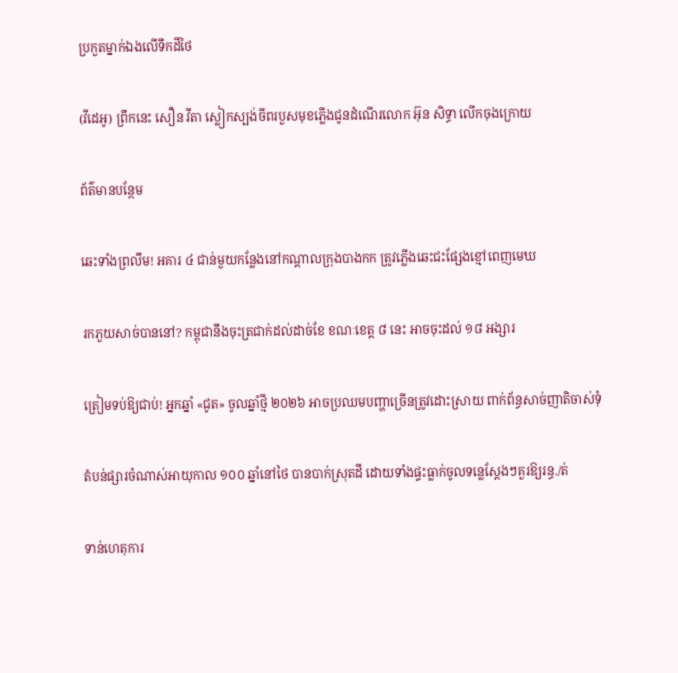ប្រកួតម្នាក់ឯងលើទឹកដីថៃ

(វីដេអូ) ព្រឹកនេះ សឿន វីតា ស្លៀកស្បង់ចីពរបួសមុខភ្លើងជូនដំណើរលោក អ៊ុន សិទ្ធា លើកចុងក្រោយ

ព័ត៌មានបន្ថែម

ឆេះទាំងព្រលឹម! អគារ ៤ ជាន់មួយកន្លែងនៅកណ្ដាលក្រុងបាងកក ត្រូវភ្លើងឆេះជះផ្សែងខ្មៅពេញមេឃ

រកភួយសាច់បាននៅ? កម្ពុជានឹងចុះត្រជាក់ដល់ដាច់ខែ ខណៈខេត្ត ៨ នេះ អាចចុះដល់ ១៨ អង្សារ

ត្រៀមទប់ឱ្យជាប់! អ្នកឆ្នាំ «ជូត» ចូលឆ្នាំថ្មី ២០២៦ អាចប្រឈមបញ្ហាច្រើនត្រូវដោះស្រាយ ពាក់ព័ន្ធសាច់ញាតិចាស់ទុំ

តំបន់ផ្សារចំណាស់អាយុកាល ១០០ ឆ្នាំនៅថៃ បានបាក់ស្រុតដី ដោយទាំងផ្ទះធ្លាក់ចូលទន្លេស្តែងៗគួរឱ្យរន្ធ./ត់

ទាន់ហេតុការ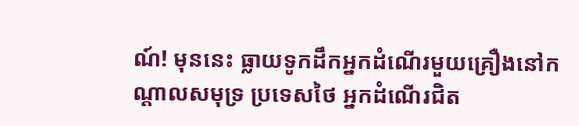ណ៍! មុននេះ ធ្លាយទូកដឹកអ្នកដំណើរមួយគ្រឿងនៅកណ្តាលសមុទ្រ ប្រទេសថៃ អ្នកដំណើរជិត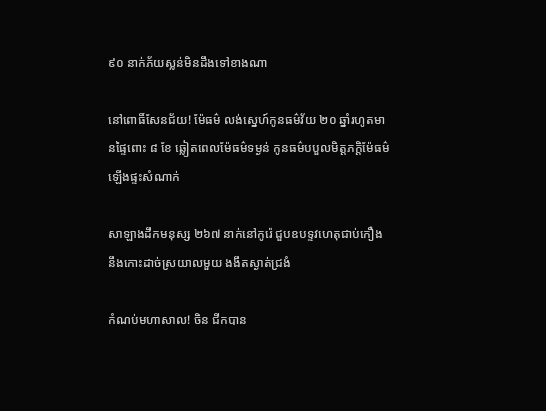៩០ នាក់ភ័យស្លន់មិនដឹងទៅខាងណា

នៅពោធិ៍សែនជ័យ! ម៉ែធម៌ លង់ស្នេហ៍កូនធម៌វ័យ ២០ ឆ្នាំរហូតមានផ្ទៃពោះ ៨ ខែ ឆ្លៀតពេលម៉ែធម៌ទម្ងន់ កូនធម៌បបួលមិត្តភក្តិម៉ែធម៌ ឡើងផ្ទះសំណាក់

សាឡាងដឹកមនុស្ស ២៦៧ នាក់នៅកូរ៉េ ជួបឧបទ្ទវហេតុជាប់កឿងនឹងកោះដាច់ស្រយាលមួយ ងងឹតស្ងាត់ជ្រងំ

កំណប់មហាសាល! ចិន ជីកបាន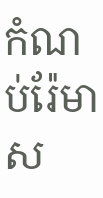កំណប់រ៉ែមាស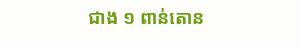ជាង ១ ពាន់តោន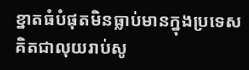ខ្នាតធំបំផុតមិនធ្លាប់មានក្នុងប្រទេស គិតជាលុយរាប់សូ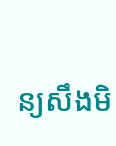ន្យសឹងមិ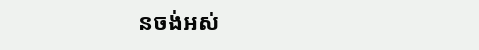នចង់អស់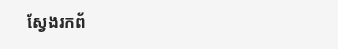ស្វែងរកព័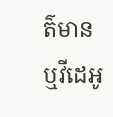ត៌មាន ឬវីដេអូ